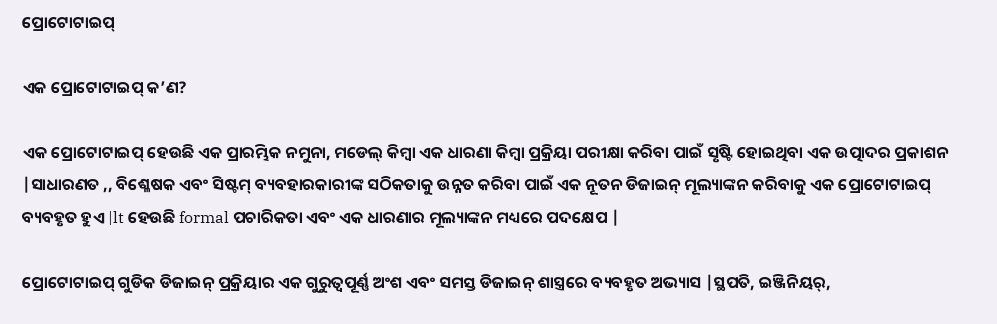ପ୍ରୋଟୋଟାଇପ୍

ଏକ ପ୍ରୋଟୋଟାଇପ୍ କ’ଣ?

ଏକ ପ୍ରୋଟୋଟାଇପ୍ ହେଉଛି ଏକ ପ୍ରାରମ୍ଭିକ ନମୁନା, ମଡେଲ୍ କିମ୍ବା ଏକ ଧାରଣା କିମ୍ବା ପ୍ରକ୍ରିୟା ପରୀକ୍ଷା କରିବା ପାଇଁ ସୃଷ୍ଟି ହୋଇଥିବା ଏକ ଉତ୍ପାଦର ପ୍ରକାଶନ |ସାଧାରଣତ ,, ବିଶ୍ଳେଷକ ଏବଂ ସିଷ୍ଟମ୍ ବ୍ୟବହାରକାରୀଙ୍କ ସଠିକତାକୁ ଉନ୍ନତ କରିବା ପାଇଁ ଏକ ନୂତନ ଡିଜାଇନ୍ ମୂଲ୍ୟାଙ୍କନ କରିବାକୁ ଏକ ପ୍ରୋଟୋଟାଇପ୍ ବ୍ୟବହୃତ ହୁଏ |lt ହେଉଛି formal ପଚାରିକତା ଏବଂ ଏକ ଧାରଣାର ମୂଲ୍ୟାଙ୍କନ ମଧ୍ୟରେ ପଦକ୍ଷେପ |

ପ୍ରୋଟୋଟାଇପ୍ ଗୁଡିକ ଡିଜାଇନ୍ ପ୍ରକ୍ରିୟାର ଏକ ଗୁରୁତ୍ୱପୂର୍ଣ୍ଣ ଅଂଶ ଏବଂ ସମସ୍ତ ଡିଜାଇନ୍ ଶାସ୍ତ୍ରରେ ବ୍ୟବହୃତ ଅଭ୍ୟାସ |ସ୍ଥପତି, ଇଞ୍ଜିନିୟର୍,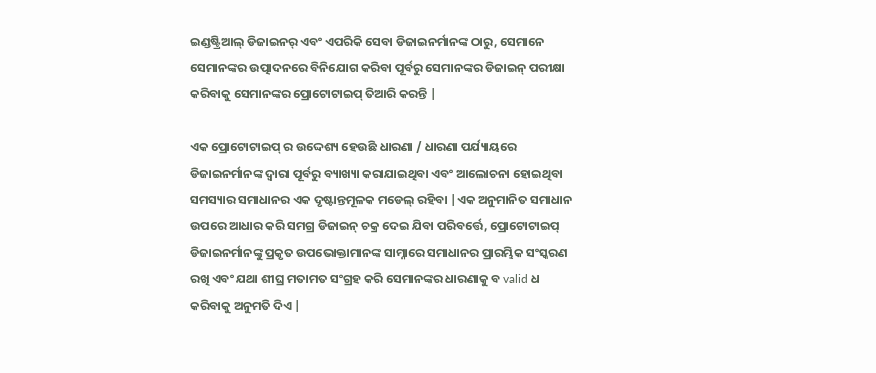ଇଣ୍ଡଷ୍ଟ୍ରିଆଲ୍ ଡିଜାଇନର୍ ଏବଂ ଏପରିକି ସେବା ଡିଜାଇନର୍ମାନଙ୍କ ଠାରୁ, ସେମାନେ ସେମାନଙ୍କର ଉତ୍ପାଦନରେ ବିନିଯୋଗ କରିବା ପୂର୍ବରୁ ସେମାନଙ୍କର ଡିଜାଇନ୍ ପରୀକ୍ଷା କରିବାକୁ ସେମାନଙ୍କର ପ୍ରୋଟୋଟାଇପ୍ ତିଆରି କରନ୍ତି |

ଏକ ପ୍ରୋଟୋଟାଇପ୍ ର ଉଦ୍ଦେଶ୍ୟ ହେଉଛି ଧାରଣା / ଧାରଣା ପର୍ଯ୍ୟାୟରେ ଡିଜାଇନର୍ମାନଙ୍କ ଦ୍ୱାରା ପୂର୍ବରୁ ବ୍ୟାଖ୍ୟା କରାଯାଇଥିବା ଏବଂ ଆଲୋଚନା ହୋଇଥିବା ସମସ୍ୟାର ସମାଧାନର ଏକ ଦୃଷ୍ଟାନ୍ତମୂଳକ ମଡେଲ୍ ରହିବା |ଏକ ଅନୁମାନିତ ସମାଧାନ ଉପରେ ଆଧାର କରି ସମଗ୍ର ଡିଜାଇନ୍ ଚକ୍ର ଦେଇ ଯିବା ପରିବର୍ତ୍ତେ, ପ୍ରୋଟୋଟାଇପ୍ ଡିଜାଇନର୍ମାନଙ୍କୁ ପ୍ରକୃତ ଉପଭୋକ୍ତାମାନଙ୍କ ସାମ୍ନାରେ ସମାଧାନର ପ୍ରାରମ୍ଭିକ ସଂସ୍କରଣ ରଖି ଏବଂ ଯଥା ଶୀଘ୍ର ମତାମତ ସଂଗ୍ରହ କରି ସେମାନଙ୍କର ଧାରଣାକୁ ବ valid ଧ କରିବାକୁ ଅନୁମତି ଦିଏ |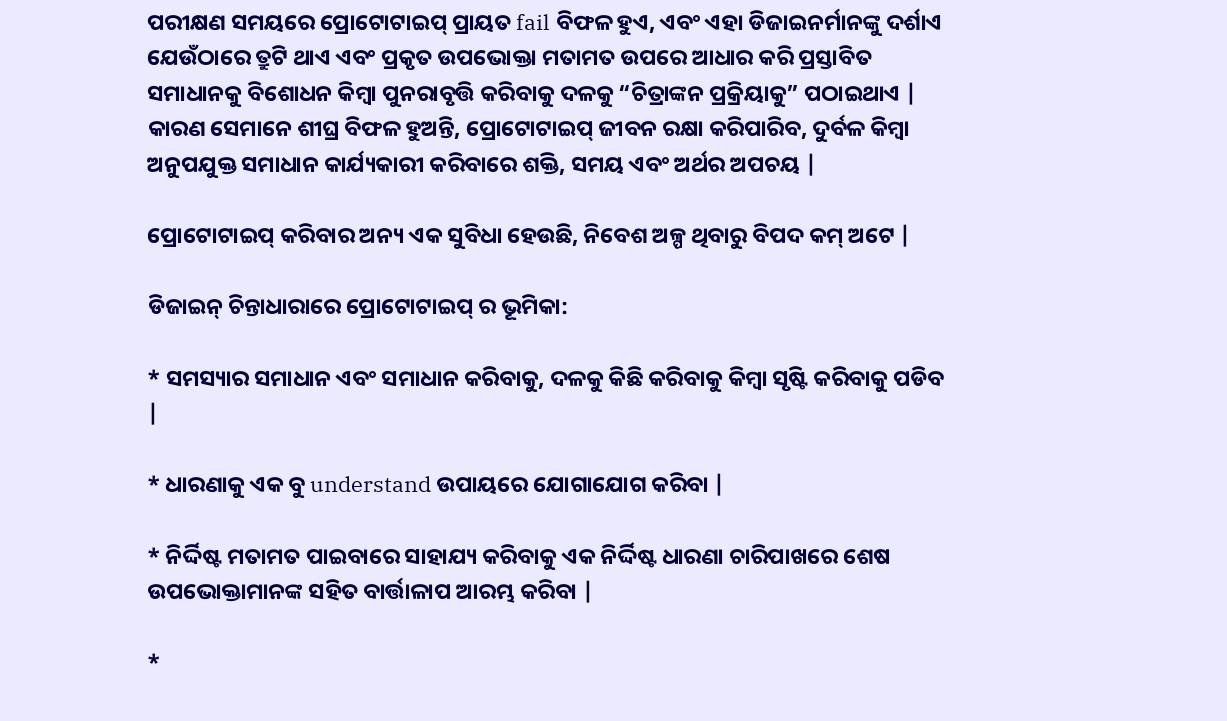ପରୀକ୍ଷଣ ସମୟରେ ପ୍ରୋଟୋଟାଇପ୍ ପ୍ରାୟତ fail ବିଫଳ ହୁଏ, ଏବଂ ଏହା ଡିଜାଇନର୍ମାନଙ୍କୁ ଦର୍ଶାଏ ଯେଉଁଠାରେ ତ୍ରୁଟି ଥାଏ ଏବଂ ପ୍ରକୃତ ଉପଭୋକ୍ତା ମତାମତ ଉପରେ ଆଧାର କରି ପ୍ରସ୍ତାବିତ ସମାଧାନକୁ ବିଶୋଧନ କିମ୍ବା ପୁନରାବୃତ୍ତି କରିବାକୁ ଦଳକୁ “ଚିତ୍ରାଙ୍କନ ପ୍ରକ୍ରିୟାକୁ” ପଠାଇଥାଏ | କାରଣ ସେମାନେ ଶୀଘ୍ର ବିଫଳ ହୁଅନ୍ତି, ପ୍ରୋଟୋଟାଇପ୍ ଜୀବନ ରକ୍ଷା କରିପାରିବ, ଦୁର୍ବଳ କିମ୍ବା ଅନୁପଯୁକ୍ତ ସମାଧାନ କାର୍ଯ୍ୟକାରୀ କରିବାରେ ଶକ୍ତି, ସମୟ ଏବଂ ଅର୍ଥର ଅପଚୟ |

ପ୍ରୋଟୋଟାଇପ୍ କରିବାର ଅନ୍ୟ ଏକ ସୁବିଧା ହେଉଛି, ନିବେଶ ଅଳ୍ପ ଥିବାରୁ ବିପଦ କମ୍ ଅଟେ |

ଡିଜାଇନ୍ ଚିନ୍ତାଧାରାରେ ପ୍ରୋଟୋଟାଇପ୍ ର ଭୂମିକା:

* ସମସ୍ୟାର ସମାଧାନ ଏବଂ ସମାଧାନ କରିବାକୁ, ଦଳକୁ କିଛି କରିବାକୁ କିମ୍ବା ସୃଷ୍ଟି କରିବାକୁ ପଡିବ |

* ଧାରଣାକୁ ଏକ ବୁ understand ଉପାୟରେ ଯୋଗାଯୋଗ କରିବା |

* ନିର୍ଦ୍ଦିଷ୍ଟ ମତାମତ ପାଇବାରେ ସାହାଯ୍ୟ କରିବାକୁ ଏକ ନିର୍ଦ୍ଦିଷ୍ଟ ଧାରଣା ଚାରିପାଖରେ ଶେଷ ଉପଭୋକ୍ତାମାନଙ୍କ ସହିତ ବାର୍ତ୍ତାଳାପ ଆରମ୍ଭ କରିବା |

*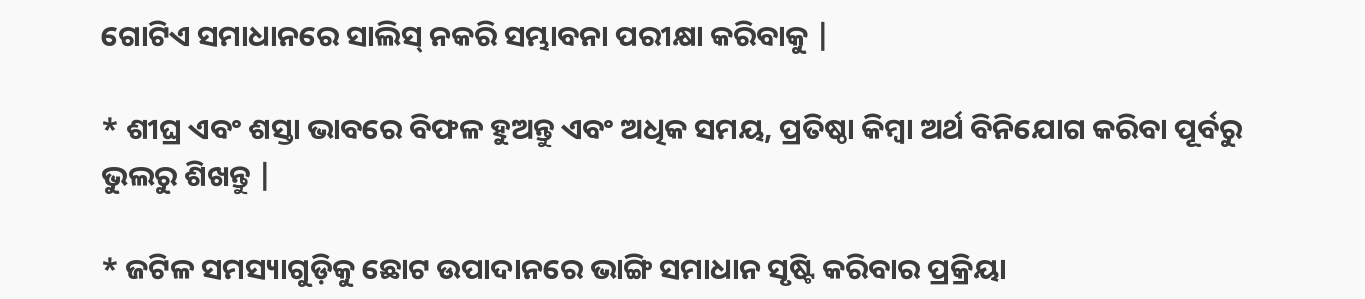ଗୋଟିଏ ସମାଧାନରେ ସାଲିସ୍ ନକରି ସମ୍ଭାବନା ପରୀକ୍ଷା କରିବାକୁ |

* ଶୀଘ୍ର ଏବଂ ଶସ୍ତା ଭାବରେ ବିଫଳ ହୁଅନ୍ତୁ ଏବଂ ଅଧିକ ସମୟ, ପ୍ରତିଷ୍ଠା କିମ୍ବା ଅର୍ଥ ବିନିଯୋଗ କରିବା ପୂର୍ବରୁ ଭୁଲରୁ ଶିଖନ୍ତୁ |

* ଜଟିଳ ସମସ୍ୟାଗୁଡ଼ିକୁ ଛୋଟ ଉପାଦାନରେ ଭାଙ୍ଗି ସମାଧାନ ସୃଷ୍ଟି କରିବାର ପ୍ରକ୍ରିୟା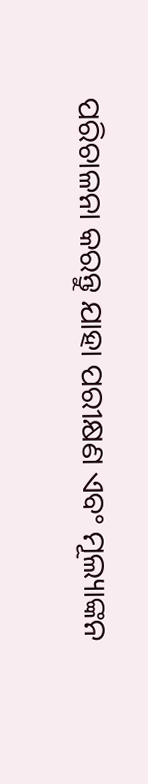ପରିଚାଳନା କରନ୍ତୁ ଯାହା ପରୀକ୍ଷଣ ଏବଂ ମୂଲ୍ୟାଙ୍କନ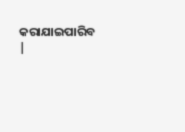କରାଯାଇପାରିବ |